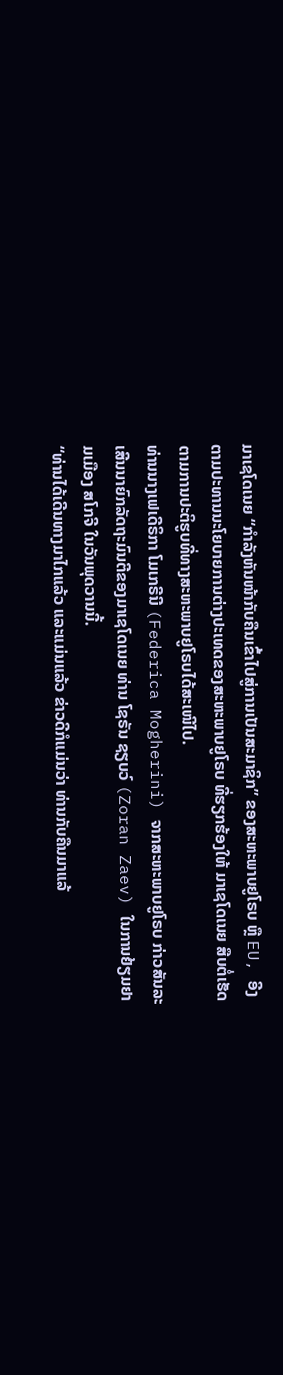ມາເຊໂດເນຍ “ກຳລັງຫັນໜ້າກັບຄືນເຂົ້າໄປສູ່ການເປັນສະມາຊິກ” ຂອງສະຫະພາບຢູໂຣບ ຫຼື EU, ອີງຕາມປະທານນະໂຍບາຍການຕ່າງປະເທດຂອງສະຫະພາບຢູໂຣບ ທີ່ຮຽກຮ້ອງໃຫ້ ມາເຊໂດເນຍ ສືບຕໍ່ເຮັດຕາມການປະຕິຮູບທີ່ທາງສະຫະພາບຢູໂຣບໄດ້ສະເໜີໄປ.
ທ່ານນາງເຟເດີຣິກາ ໂມເກຣີນີ (Federica Mogherini) ຈາກສະຫະພາບຢູໂຣບ ກ່າວສັນລະເສີນນາຍົກລັດຖະມົນຕີຂອງມາເຊໂດເນຍ ທ່ານ ໂຊຣັນ ຊຽບວ໌ (Zoran Zaev) ໃນການຢ້ຽມຢາມເມືອງ ສໂກຈີ ໃນວັນພຸດວານນີ້.
“ທ່ານໄດ້ເດີນທາງມາໄກແລ້ວ ແລະແມ່ນແລ້ວ ຂ່າວດີກໍແມ່ນວ່າ ທ່ານກັບຄືນມາແລ້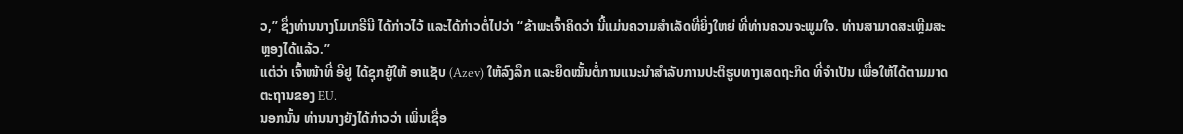ວ,” ຊຶ່ງທ່ານນາງໂມເກຣີນີ ໄດ້ກ່າວໄວ້ ແລະໄດ້ກ່າວຕໍ່ໄປວ່າ “ຂ້າພະເຈົ້າຄິດວ່າ ນີ້ແມ່ນຄວາມສຳເລັດທີ່ຍິ່ງໃຫຍ່ ທີ່ທ່ານຄວນຈະພູມໃຈ. ທ່ານສາມາດສະເຫຼີມສະຫຼອງໄດ້ແລ້ວ.”
ແຕ່ວ່າ ເຈົ້າໜ້າທີ່ ອີຢູ ໄດ້ຊຸກຍູ້ໃຫ້ ອາແຊັບ (Azev) ໃຫ້ລົງລຶກ ແລະຍຶດໝັ້ນຕໍ່ການແນະນຳສຳລັບການປະຕິຮູບທາງເສດຖະກິດ ທີ່ຈຳເປັນ ເພື່ອໃຫ້ໄດ້ຕາມມາດຕະຖານຂອງ EU.
ນອກນັ້ນ ທ່ານນາງຍັງໄດ້ກ່າວວ່າ ເພິ່ນເຊື່ອ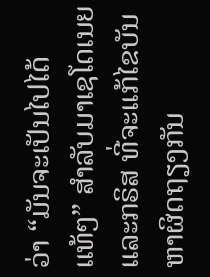ວ່າ “ມັນຈະເປັນໄປໄດ້ແທ້ໆ” ສຳລັບມາເຊໂດເນຍ ແລະກຣິສ ທີ່ຈະແກ້ໄຂບັນຫາຜິດຖຽງກັນ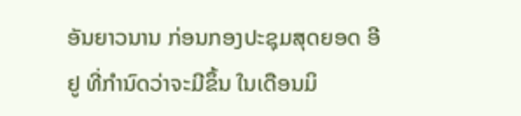ອັນຍາວນານ ກ່ອນກອງປະຊຸມສຸດຍອດ ອີຢູ ທີ່ກຳນົດວ່າຈະມີຂຶ້ນ ໃນເດືອນມິ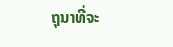ຖຸນາທີ່ຈະ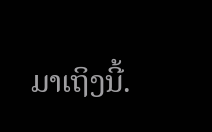ມາເຖິງນີ້.